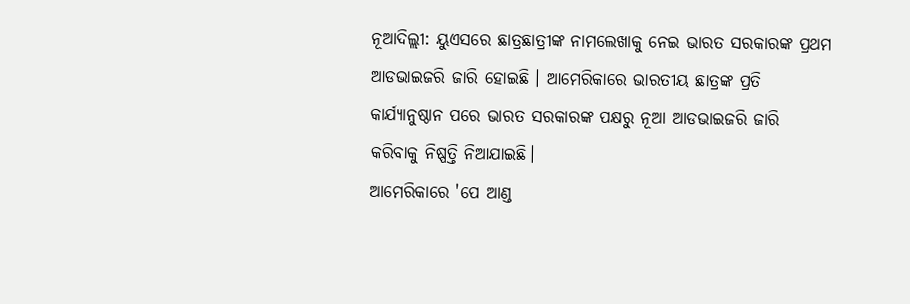ନୂଆଦିଲ୍ଲୀ: ୟୁଏସରେ ଛାତ୍ରଛାତ୍ରୀଙ୍କ ନାମଲେଖାକୁ ନେଇ ଭାରତ ସରକାରଙ୍କ ପ୍ରଥମ ଆଡଭାଇଜରି ଜାରି ହୋଇଛି । ଆମେରିକାରେ ଭାରତୀୟ ଛାତ୍ରଙ୍କ ପ୍ରତି କାର୍ଯ୍ୟାନୁଷ୍ଠାନ ପରେ ଭାରତ ସରକାରଙ୍କ ପକ୍ଷରୁ ନୂଆ ଆଡଭାଇଜରି ଜାରି କରିବାକୁ ନିଷ୍ପତ୍ତି ନିଆଯାଇଛି।
ଆମେରିକାରେ 'ପେ ଆଣ୍ଡ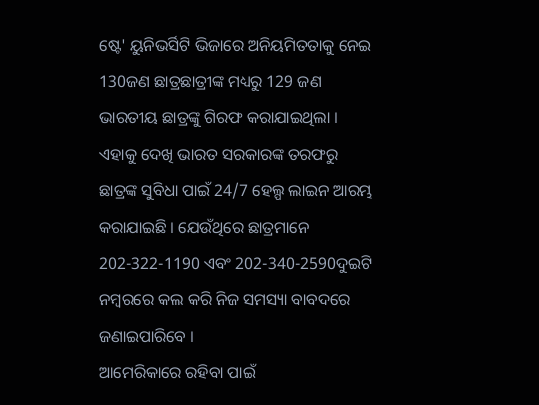ଷ୍ଟେ' ୟୁନିଭର୍ସିଟି ଭିଜାରେ ଅନିୟମିତତାକୁ ନେଇ 130ଜଣ ଛାତ୍ରଛାତ୍ରୀଙ୍କ ମଧ୍ୟରୁ 129 ଜଣ ଭାରତୀୟ ଛାତ୍ରଙ୍କୁ ଗିରଫ କରାଯାଇଥିଲା । ଏହାକୁ ଦେଖି ଭାରତ ସରକାରଙ୍କ ତରଫରୁ ଛାତ୍ରଙ୍କ ସୁବିଧା ପାଇଁ 24/7 ହେଲ୍ପ ଲାଇନ ଆରମ୍ଭ କରାଯାଇଛି । ଯେଉଁଥିରେ ଛାତ୍ରମାନେ 202-322-1190 ଏବଂ 202-340-2590ଦୁଇଟି ନମ୍ବରରେ କଲ କରି ନିଜ ସମସ୍ୟା ବାବଦରେ ଜଣାଇପାରିବେ ।
ଆମେରିକାରେ ରହିବା ପାଇଁ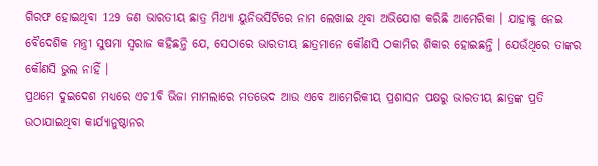ଗିରଫ ହୋଇଥିବା 129 ଜଣ ଭାରତୀୟ ଛାତ୍ର ମିଥ୍ୟା ୟୁନିଭର୍ସିଟିରେ ନାମ ଲେଖାଇ ଥିବା ଅଭିଯୋଗ କରିଛି ଆମେରିକା । ଯାହାକୁ ନେଇ ବୈଦେଶିକ ମନ୍ତ୍ରୀ ସୁଷମା ସ୍ବରାଜ କହିଛନ୍ତି ଯେ, ସେଠାରେ ଭାରତୀୟ ଛାତ୍ରମାନେ କୌଣସି ଠକାମିର ଶିକାର ହୋଇଛନ୍ତି । ଯେଉଁଥିରେ ତାଙ୍କର କୌଣସି ଭୁଲ ନାହିଁ ।
ପ୍ରଥମେ ଦୁଇଦେଶ ମଧ୍ୟରେ ଏଚ1ବି ଭିଜା ମାମଲାରେ ମତଭେଦ ଆଉ ଏବେ ଆମେରିକୀୟ ପ୍ରଶାସନ ପକ୍ଷରୁ ଭାରତୀୟ ଛାତ୍ରଙ୍କ ପ୍ରତି ଉଠାଯାଇଥିବା କାର୍ଯ୍ୟାନୁଷ୍ଠାନର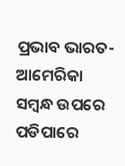ପ୍ରଭାବ ଭାରତ-ଆମେରିକା ସମ୍ବନ୍ଧ ଉପରେ ପଡିପାରେ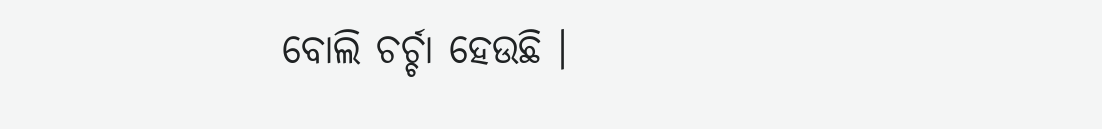ବୋଲି ଚର୍ଚ୍ଚା ହେଉଛି ।